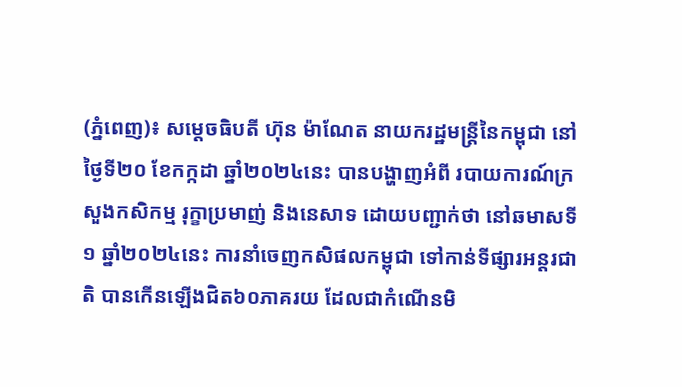(ភ្នំពេញ)៖ សម្តេចធិបតី ហ៊ុន ម៉ាណែត នាយករដ្ឋមន្រ្តីនៃកម្ពុជា នៅថ្ងៃទី២០ ខែកក្កដា ឆ្នាំ២០២៤នេះ បានបង្ហាញអំពី របាយការណ៍ក្រសួងកសិកម្ម រុក្ខាប្រមាញ់ និងនេសាទ ដោយបញ្ជាក់ថា នៅឆមាសទី១ ឆ្នាំ២០២៤នេះ ការនាំចេញកសិផលកម្ពុជា ទៅកាន់ទីផ្សារអន្តរជាតិ បានកើនឡើងជិត៦០ភាគរយ ដែលជាកំណើនមិ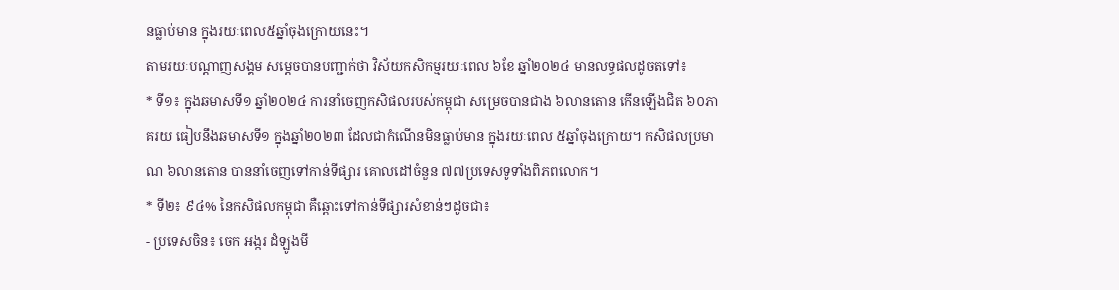នធ្លាប់មាន ក្នុងរយៈពេល៥ឆ្នាំចុងក្រោយនេះ។
តាមរយៈបណ្តាញសង្គម សម្តេចបានបញ្ជាក់ថា វិស័យកសិកម្មរយៈពេល ៦ខែ ឆ្នាំ២០២៤ មានលទ្ធផលដូចតទៅ៖
* ទី១៖ ក្នុងឆមាសទី១ ឆ្នាំ២០២៤ ការនាំចេញកសិផលរបស់កម្ពុជា សម្រេចបានជាង ៦លានតោន កើនឡើងជិត ៦០ភាគរយ ធៀបនឹងឆមាសទី១ ក្នុងឆ្នាំ២០២៣ ដែលជាកំណើនមិនធ្លាប់មាន ក្នុងរយៈពេល ៥ឆ្នាំចុងក្រោយ។ កសិផលប្រមាណ ៦លានតោន បាននាំចេញទៅកាន់ទីផ្សារ គោលដៅចំនួន ៧៧ប្រទេសទូទាំងពិភពលោក។
* ទី២៖ ៩៤% នៃកសិផលកម្ពុជា គឺឆ្ពោះទៅកាន់ទីផ្សារសំខាន់ៗដូចជា៖
- ប្រទេសចិន៖ ចេក អង្ករ ដំឡូងមី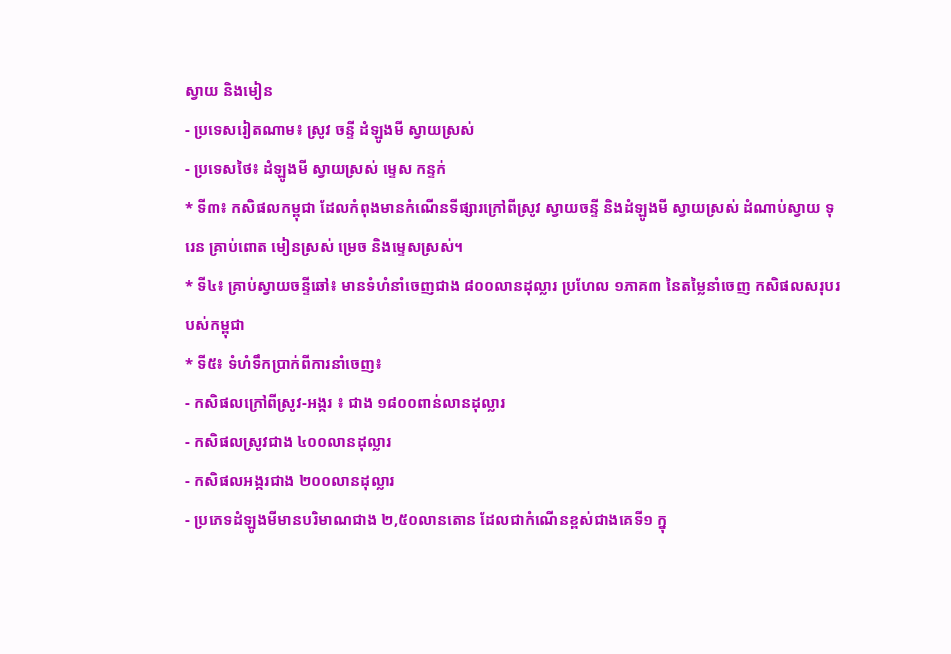ស្វាយ និងមៀន
- ប្រទេសរៀតណាម៖ ស្រូវ ចន្ទី ដំឡូងមី ស្វាយស្រស់
- ប្រទេសថៃ៖ ដំឡូងមី ស្វាយស្រស់ ម្ទេស កន្ទក់
* ទី៣៖ កសិផលកម្ពុជា ដែលកំពុងមានកំណើនទីផ្សារក្រៅពីស្រូវ ស្វាយចន្ទី និងដំឡូងមី ស្វាយស្រស់ ដំណាប់ស្វាយ ទុរេន គ្រាប់ពោត មៀនស្រស់ ម្រេច និងម្ទេសស្រស់។
* ទី៤៖ គ្រាប់ស្វាយចន្ទីឆៅ៖ មានទំហំនាំចេញជាង ៨០០លានដុល្លារ ប្រហែល ១ភាគ៣ នៃតម្លៃនាំចេញ កសិផលសរុបរបស់កម្ពុជា
* ទី៥៖ ទំហំទឹកប្រាក់ពីការនាំចេញ៖
- កសិផលក្រៅពីស្រូវ-អង្ករ ៖ ជាង ១៨០០ពាន់លានដុល្លារ
- កសិផលស្រូវជាង ៤០០លានដុល្លារ
- កសិផលអង្ករជាង ២០០លានដុល្លារ
- ប្រភេទដំឡូងមីមានបរិមាណជាង ២,៥០លានតោន ដែលជាកំណើនខ្ពស់ជាងគេទី១ ក្នុ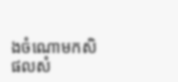ងចំណោមកសិផលសំ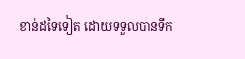ខាន់ដទៃទៀត ដោយទទួលបានទឹក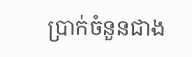ប្រាក់ចំនួនជាង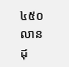៤៥០លានដុ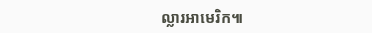ល្លារអាមេរិក៕